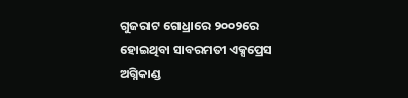ଗୁଜରାଟ ଗୋଧ୍ରାରେ ୨୦୦୨ରେ ହୋଇଥିବା ସାବରମତୀ ଏକ୍ସପ୍ରେସ ଅଗ୍ନିକାଣ୍ଡ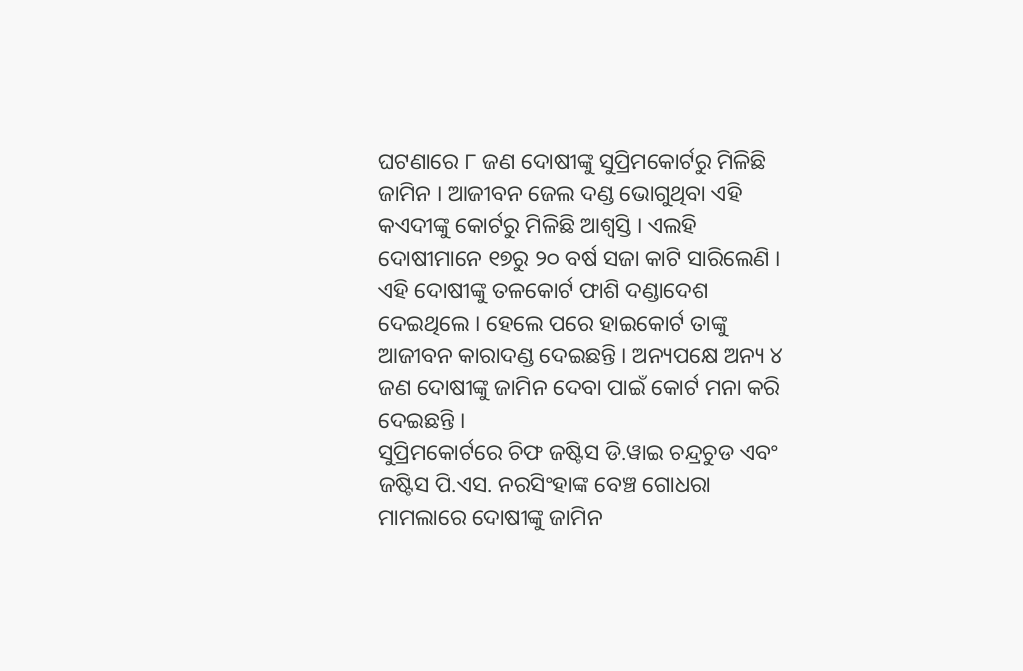ଘଟଣାରେ ୮ ଜଣ ଦୋଷୀଙ୍କୁ ସୁପ୍ରିମକୋର୍ଟରୁ ମିଳିଛି ଜାମିନ । ଆଜୀବନ ଜେଲ ଦଣ୍ଡ ଭୋଗୁଥିବା ଏହି କଏଦୀଙ୍କୁ କୋର୍ଟରୁ ମିଳିଛି ଆଶ୍ୱସ୍ତି । ଏଲହି ଦୋଷୀମାନେ ୧୭ରୁ ୨୦ ବର୍ଷ ସଜା କାଟି ସାରିଲେଣି । ଏହି ଦୋଷୀଙ୍କୁ ତଳକୋର୍ଟ ଫାଶି ଦଣ୍ଡାଦେଶ ଦେଇଥିଲେ । ହେଲେ ପରେ ହାଇକୋର୍ଟ ତାଙ୍କୁ ଆଜୀବନ କାରାଦଣ୍ଡ ଦେଇଛନ୍ତି । ଅନ୍ୟପକ୍ଷେ ଅନ୍ୟ ୪ ଜଣ ଦୋଷୀଙ୍କୁ ଜାମିନ ଦେବା ପାଇଁ କୋର୍ଟ ମନା କରି ଦେଇଛନ୍ତି ।
ସୁପ୍ରିମକୋର୍ଟରେ ଚିଫ ଜଷ୍ଟିସ ଡି.ୱାଇ ଚନ୍ଦ୍ରଚୁଡ ଏବଂ ଜଷ୍ଟିସ ପି.ଏସ. ନରସିଂହାଙ୍କ ବେଞ୍ଚ ଗୋଧରା ମାମଲାରେ ଦୋଷୀଙ୍କୁ ଜାମିନ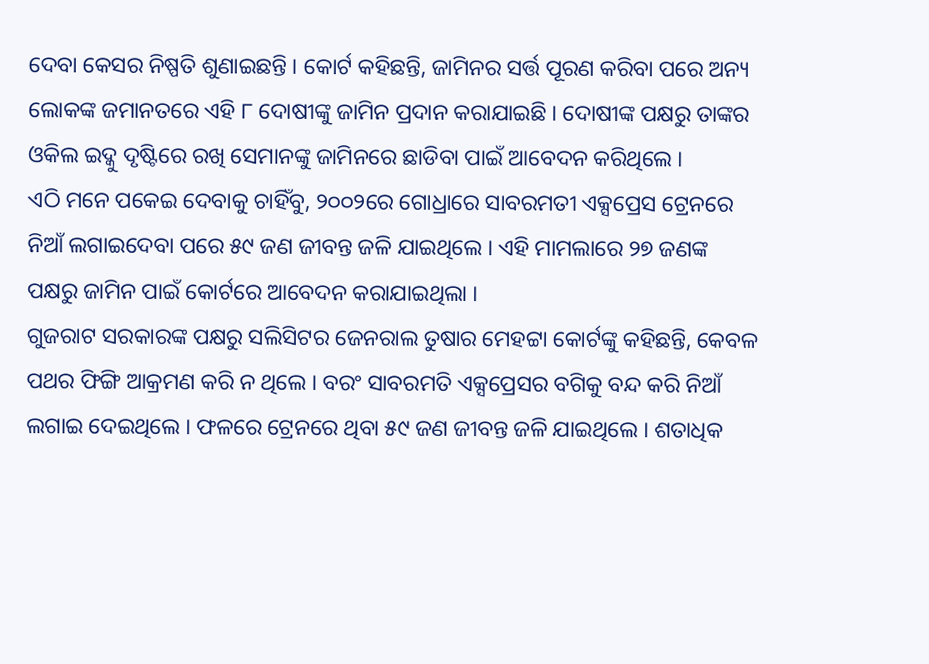ଦେବା କେସର ନିଷ୍ପତି ଶୁଣାଇଛନ୍ତି । କୋର୍ଟ କହିଛନ୍ତି, ଜାମିନର ସର୍ତ୍ତ ପୂରଣ କରିବା ପରେ ଅନ୍ୟ ଲୋକଙ୍କ ଜମାନତରେ ଏହି ୮ ଦୋଷୀଙ୍କୁ ଜାମିନ ପ୍ରଦାନ କରାଯାଇଛି । ଦୋଷୀଙ୍କ ପକ୍ଷରୁ ତାଙ୍କର ଓକିଲ ଇଦ୍କୁ ଦୃଷ୍ଟିରେ ରଖି ସେମାନଙ୍କୁ ଜାମିନରେ ଛାଡିବା ପାଇଁ ଆବେଦନ କରିଥିଲେ ।
ଏଠି ମନେ ପକେଇ ଦେବାକୁ ଚାହିଁବୁ, ୨୦୦୨ରେ ଗୋଧ୍ରାରେ ସାବରମତୀ ଏକ୍ସପ୍ରେସ ଟ୍ରେନରେ ନିଆଁ ଲଗାଇଦେବା ପରେ ୫୯ ଜଣ ଜୀବନ୍ତ ଜଳି ଯାଇଥିଲେ । ଏହି ମାମଲାରେ ୨୭ ଜଣଙ୍କ ପକ୍ଷରୁ ଜାମିନ ପାଇଁ କୋର୍ଟରେ ଆବେଦନ କରାଯାଇଥିଲା ।
ଗୁଜରାଟ ସରକାରଙ୍କ ପକ୍ଷରୁ ସଲିସିଟର ଜେନରାଲ ତୁଷାର ମେହଟ୍ଟା କୋର୍ଟଙ୍କୁ କହିଛନ୍ତି, କେବଳ ପଥର ଫିଙ୍ଗି ଆକ୍ରମଣ କରି ନ ଥିଲେ । ବରଂ ସାବରମତି ଏକ୍ସପ୍ରେସର ବଗିକୁ ବନ୍ଦ କରି ନିଆଁ ଲଗାଇ ଦେଇଥିଲେ । ଫଳରେ ଟ୍ରେନରେ ଥିବା ୫୯ ଜଣ ଜୀବନ୍ତ ଜଳି ଯାଇଥିଲେ । ଶତାଧିକ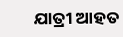ଯାତ୍ରୀ ଆହତ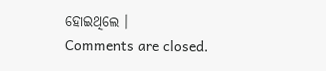ହୋଇଥିଲେ ।
Comments are closed.